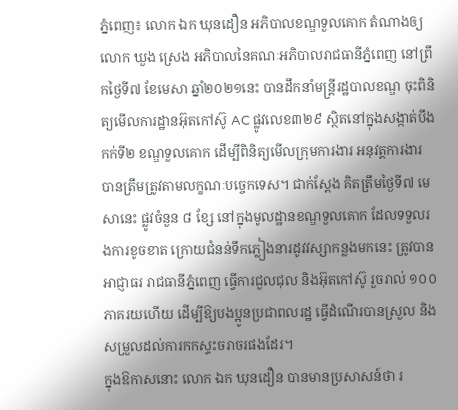ភ្នំពេញ៖ លោក ឯក ឃុនដឿន អភិបាលខណ្ឌទួលគោក តំណាងឲ្យលោក ឃួង ស្រេង អភិបាលនៃគណៈអភិបាលរាជធានីភ្នំពេញ នៅព្រឹកថ្ងៃទី៧ ខែមេសា ឆ្នាំ២០២១នេះ បានដឹកនាំមន្ត្រីរដ្ឋបាលខណ្ឌ ចុះពិនិត្យមើលការដ្ឋានអ៊ុតកៅស៊ូ AC ផ្លូវលេខ៣២៩ ស្ថិតនៅក្នុងសង្កាត់បឹងកក់ទី២ ខណ្ឌទួលគោក ដើម្បីពិនិត្យមើលក្រុមការងារ អនុវត្តការងារ បានត្រឹមត្រូវតាមលក្ខណៈបច្ចេកទេស។ ជាក់ស្តែង គិតត្រឹមថ្ងៃទី៧ មេសានេះ ផ្លូវចំនួន ៨ ខ្សែ នៅក្នុងមូលដ្ឋានខណ្ឌទួលគោក ដែលទទួលរងការខូចខាត ក្រោយជំនន់ទឹកភ្លៀងនារដូវវស្សាកន្លងមកនេះ ត្រូវបានអាជ្ញាធរ រាជធានីភ្នំពេញ ធ្វើការជួលជុល និងអ៊ុតកៅស៊ូ រួចរាល់ ១០០ ភាគរយហើយ ដើម្បីឱ្យបងប្អូនប្រជាពលរដ្ឋ ធ្វើដំណើរបានស្រួល និងសម្រួលដល់ការកកស្ទះចរាចរផងដែរ។
ក្នុងឱកាសនោះ លោក ឯក ឃុនដឿន បានមានប្រសាសន៍ថា រ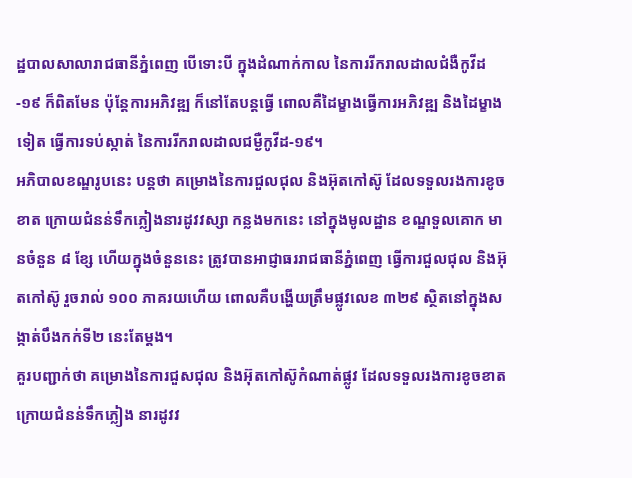ដ្ឋបាលសាលារាជធានីភ្នំពេញ បើទោះបី ក្នុងដំណាក់កាល នៃការរីករាលដាលជំងឺកូវីដ-១៩ ក៏ពិតមែន ប៉ុន្តែការអភិវឌ្ឍ ក៏នៅតែបន្តធ្វើ ពោលគឺដៃម្ខាងធ្វើការអភិវឌ្ឍ និងដៃម្ខាងទៀត ធ្វើការទប់ស្កាត់ នៃការរីករាលដាលជម្ងឺកូវីដ-១៩។
អភិបាលខណ្ឌរូបនេះ បន្តថា គម្រោងនៃការជួលជុល និងអ៊ុតកៅស៊ូ ដែលទទួលរងការខូចខាត ក្រោយជំនន់ទឹកភ្លៀងនារដូវវស្សា កន្លងមកនេះ នៅក្នុងមូលដ្ឋាន ខណ្ឌទួលគោក មានចំនួន ៨ ខ្សែ ហើយក្នុងចំនួននេះ ត្រូវបានអាជ្ញាធររាជធានីភ្នំពេញ ធ្វើការជួលជុល និងអ៊ុតកៅស៊ូ រួចរាល់ ១០០ ភាគរយហើយ ពោលគឺបង្ហើយត្រឹមផ្លូវលេខ ៣២៩ ស្ថិតនៅក្នុងសង្កាត់បឹងកក់ទី២ នេះតែម្តង។
គួរបញ្ជាក់ថា គម្រោងនៃការជួសជុល និងអ៊ុតកៅស៊ូកំណាត់ផ្លូវ ដែលទទួលរងការខូចខាត ក្រោយជំនន់ទឹកភ្លៀង នារដូវវ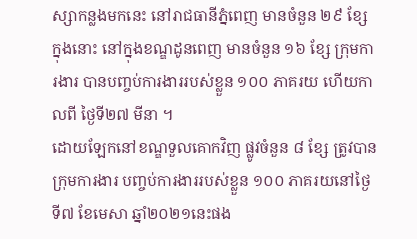ស្សាកន្លងមកនេះ នៅរាជធានីភ្នំពេញ មានចំនួន ២៩ ខ្សែ ក្នុងនោះ នៅក្នុងខណ្ឌដូនពេញ មានចំនួន ១៦ ខ្សែ ក្រុមការងារ បានបញ្ចប់ការងាររបស់ខ្លួន ១០០ ភាគរយ ហើយកាលពី ថ្ងៃទី២៧ មីនា ។
ដោយឡែកនៅខណ្ឌទួលគោកវិញ ផ្លូវចំនួន ៨ ខ្សែ ត្រូវបានក្រុមការងារ បញ្ចប់ការងាររបស់ខ្លួន ១០០ ភាគរយនៅថ្ងៃទី៧ ខែមេសា ឆ្នាំ២០២១នេះផង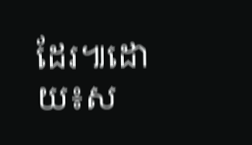ដែរ៕ដោយ៖ស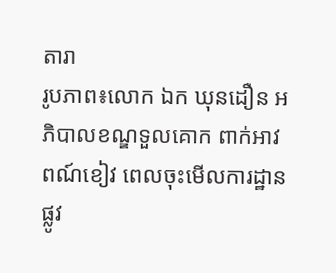តារា
រូបភាព៖លោក ឯក ឃុនដឿន អភិបាលខណ្ឌទួលគោក ពាក់អាវពណ៍ខៀវ ពេលចុះមេីលការដ្ឋានផ្លូវ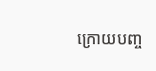ក្រោយបញ្ច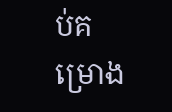ប់គម្រោង